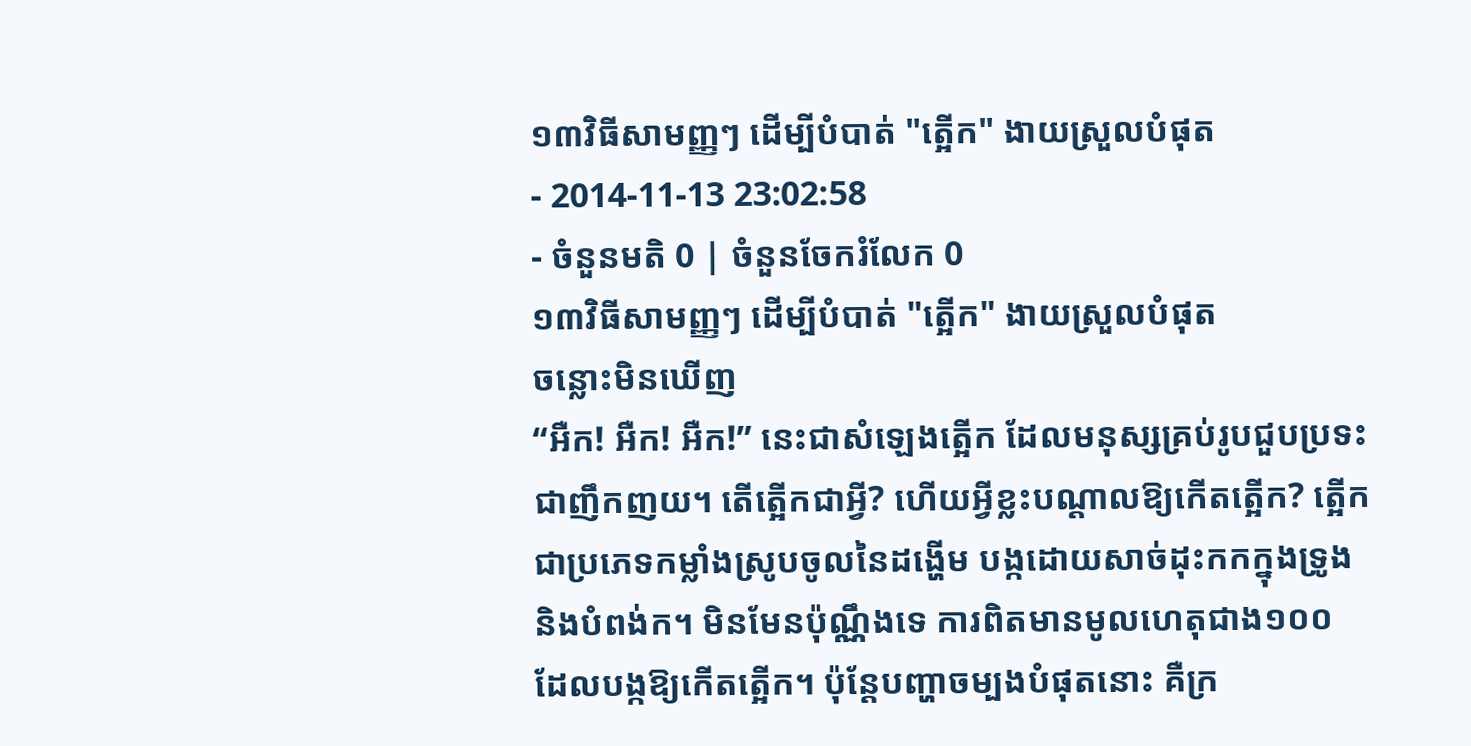១៣វិធីសាមញ្ញៗ ដើម្បីបំបាត់ "ត្អើក" ងាយស្រួលបំផុត
- 2014-11-13 23:02:58
- ចំនួនមតិ 0 | ចំនួនចែករំលែក 0
១៣វិធីសាមញ្ញៗ ដើម្បីបំបាត់ "ត្អើក" ងាយស្រួលបំផុត
ចន្លោះមិនឃើញ
“អឺក! អឺក! អឺក!” នេះជាសំឡេងត្អើក ដែលមនុស្សគ្រប់រូបជួបប្រទះជាញឹកញយ។ តើត្អើកជាអ្វី? ហើយអ្វីខ្លះបណ្ដាលឱ្យកើតត្អើក? ត្អើកជាប្រភេទកម្លាំងស្រូបចូលនៃដង្ហើម បង្កដោយសាច់ដុះកកក្នុងទ្រូង និងបំពង់ក។ មិនមែនប៉ុណ្ណឹងទេ ការពិតមានមូលហេតុជាង១០០ ដែលបង្កឱ្យកើតត្អើក។ ប៉ុន្តែបញ្ហាចម្បងបំផុតនោះ គឺក្រ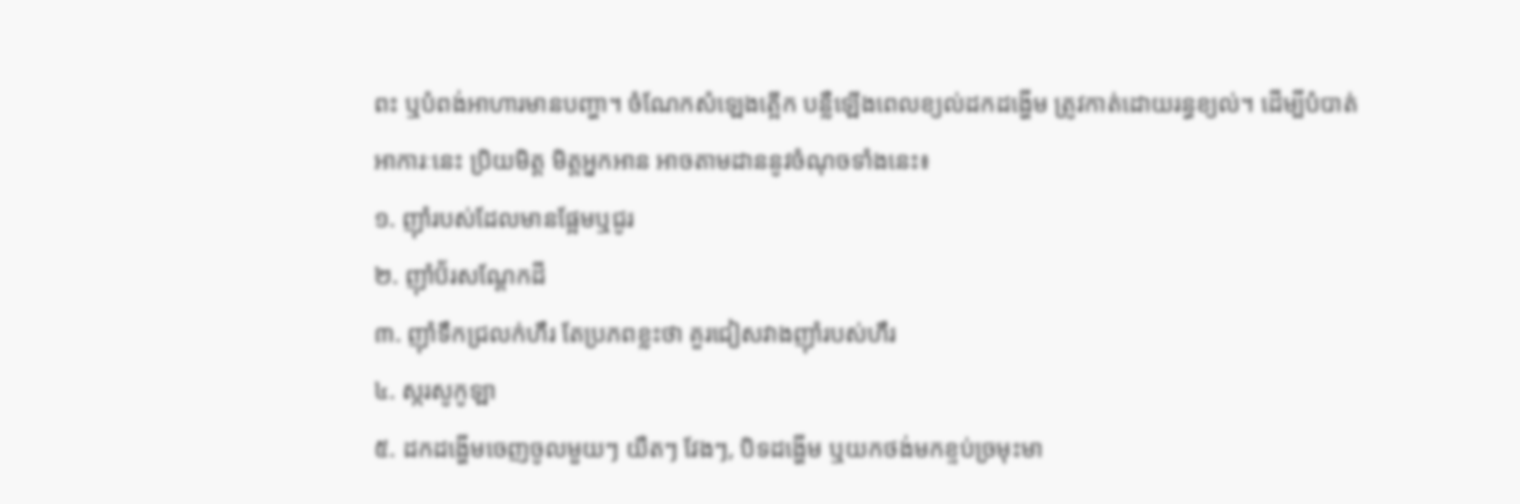ពះ ឬបំពង់អាហារមានបញ្ហា។ ចំណែកសំឡេងត្អើក បន្លឺឡើងពេលខ្យល់ដកដង្ហើម ត្រូវកាត់ដោយរន្ធខ្យល់។ ដើម្បីបំបាត់អាការៈនេះ ប្រិយមិត្ត មិត្តអ្នកអាន អាចតាមដាននូវចំណុចទាំងនេះ៖
១. ញ៉ាំរបស់ដែលមានផ្អែមឬជូរ
២. ញ៉ាំប៊័រសណ្ដែកដី
៣. ញ៉ាំទឹកជ្រលក់ហឹរ តែប្រភពខ្លះថា គួរជៀសវាងញ៉ាំរបស់ហឹរ
៤. ស្ករសូកូឡា
៥. ដកដង្ហើមចេញចូលមួយៗ យឺតៗ វែងៗ, បិទដង្ហើម ឬយកថង់មកខ្ទប់ច្រមុះមា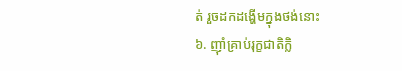ត់ រួចដកដង្ហើមក្នុងថង់នោះ
៦. ញ៉ាំគ្រាប់រុក្ខជាតិក្លិ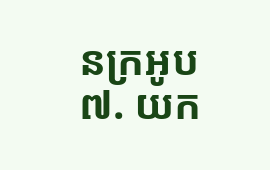នក្រអូប
៧. យក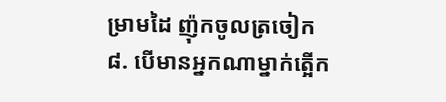ម្រាមដៃ ញ៉ុកចូលត្រចៀក
៨. បើមានអ្នកណាម្នាក់ត្អើក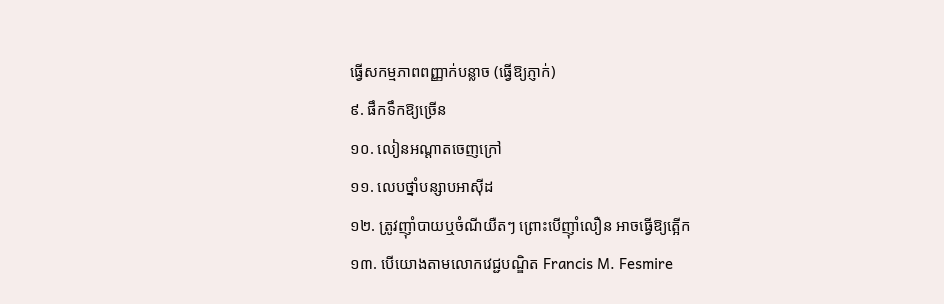ធ្វើសកម្មភាពពញ្ញាក់បន្លាច (ធ្វើឱ្យភ្ញាក់)
៩. ផឹកទឹកឱ្យច្រើន
១០. លៀនអណ្ដាតចេញក្រៅ
១១. លេបថ្នាំបន្សាបអាស៊ីដ
១២. ត្រូវញ៉ាំបាយឬចំណីយឺតៗ ព្រោះបើញ៉ាំលឿន អាចធ្វើឱ្យត្អើក
១៣. បើយោងតាមលោកវេជ្ជបណ្ឌិត Francis M. Fesmire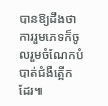បានឱ្យដឹងថា ការរួមភេទក៏ចូលរួមចំណែកបំបាត់ជំងឺត្អើកដែរ៕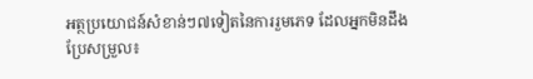អត្ថប្រយោជន៍សំខាន់ៗ៧ទៀតនៃការរួមភេទ ដែលអ្នកមិនដឹង
ប្រែសម្រួល៖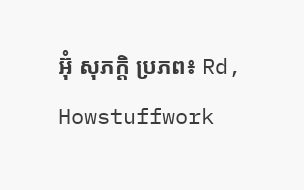អ៊ុំ សុភក្តិ ប្រភព៖ Rd, Howstuffwork